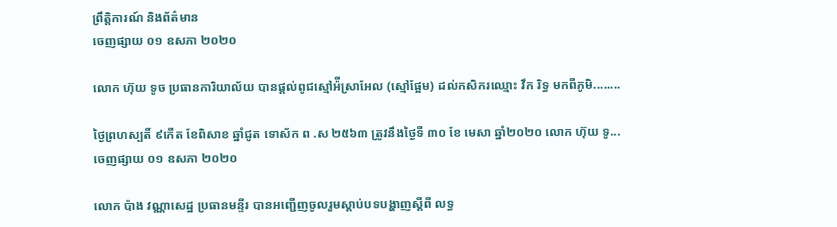ព្រឹត្តិការណ៍ និងព័ត៌មាន
ចេញផ្សាយ ០១ ឧសភា ២០២០

លោក ហ៊ុយ ទូច ប្រធានការិយាល័យ បានផ្តល់ពូជស្មៅអ៉ីស្រាអែល (ស្មៅផ្អែម) ដល់កសិករឈ្មោះ វឹក រិទ្ធ មកពីភូមិ........

ថ្ងៃព្រហស្បតិ៍ ៩កើត ខែពិសាខ ឆ្នាំជូត ទោស័ក ព .ស ២៥៦៣ ត្រូវនឹងថ្ងៃទី ៣០ ខែ មេសា ឆ្នាំ២០២០ លោក ហ៊ុយ ទូ...
ចេញផ្សាយ ០១ ឧសភា ២០២០

លោក ប៉ាង វណ្ណាសេដ្ឋ ប្រធានមន្ទីរ បានអញ្ជើញចូលរួមស្ដាប់បទបង្ហាញស្តីពី លទ្ធ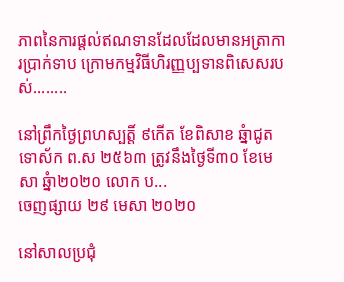ភាពនៃការផ្តល់ឥណទានដែលដែលមានអត្រាការប្រាក់ទាប ក្រោមកម្មវិធីហិរញ្ញប្បទានពិសេសរបស់........

នៅព្រឹកថ្ងៃព្រហស្បត្តិ៍ ៩កើត ខែពិសាខ ឆ្នំាជូត ទោស័ក ព.ស ២៥៦៣ ត្រូវនឹងថ្ងៃទី៣០ ខែមេសា ឆ្នំា២០២០ លោក ប...
ចេញផ្សាយ ២៩ មេសា ២០២០

នៅសាលប្រជុំ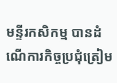មន្ទីរកសិកម្ម បានដំណើការកិច្ចប្រជុំត្រៀម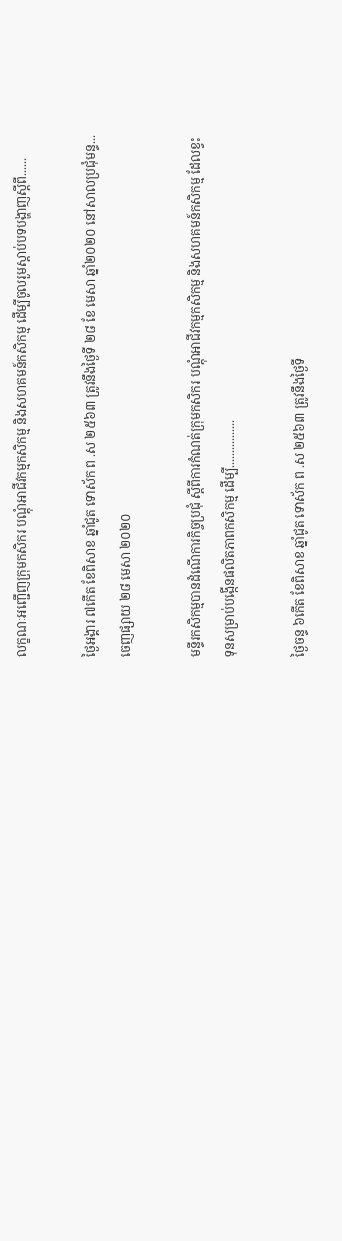លក្ខណៈអញ្ជើញក្រុមកសិករ បណ្តុំអាជីវកម្មកសិកម្ម និងសហគមន៍កសិកម្ម ដើម្បីចូលរួមស្ដាប់បទបង្ហាញស្ដីពី......

ថ្ងៃអង្គារ ៧កើត ខែពិសាខ ឆ្នាំជូត ទោស័ក ព .ស ២៥៦៣ ត្រូវនឹងថ្ងៃទី ២៨ ខែ មេសា ឆ្នាំ២០២០ នៅសាលប្រជុំមន្ទ...
ចេញផ្សាយ ២៨ មេសា ២០២០

មន្ទីរកសិកម្មបានដំណើការកិច្ចប្រជុំ ស្តីពីការកំណត់ក្រុមកសិករ បណ្តុំអាជីវកម្មកសិកម្ម និងសហគមន៍កសិកម្ម ដែលខ្វះទុនសម្រាប់បង្កើនផលិតភាពកសិកម្ម ដើម្បី................

ថ្ងៃចន្ទ ៦កើត ខែពិសាខ ឆ្នាំជូត ទោស័ក ព .ស ២៥៦៣ ត្រូវនឹងថ្ងៃទី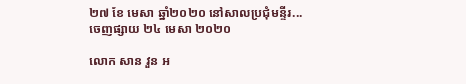២៧ ខែ មេសា ឆ្នាំ២០២០ នៅសាលប្រជុំមន្ទីរ...
ចេញផ្សាយ ២៤ មេសា ២០២០

លោក សាន វួន អ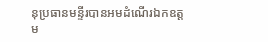នុប្រធានមន្ទីរបានអមដំណើរឯកឧត្តម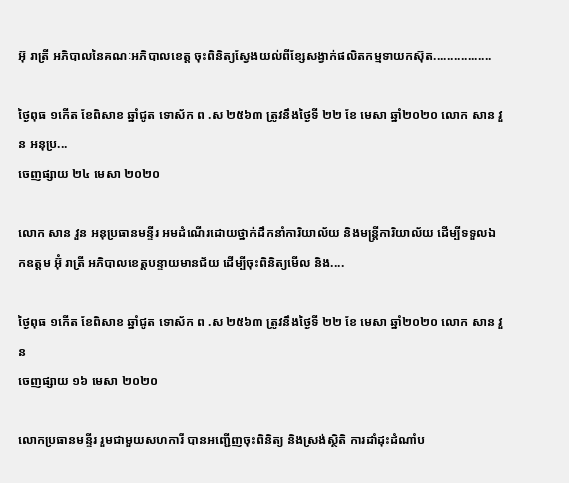អ៊ុ រាត្រី អភិបាលនៃគណៈអភិបាលខេត្ត ចុះពិនិត្យស្វែងយល់ពីខ្សែសង្វាក់ផលិតកម្មទាយកស៊ុត.................

ថ្ងៃពុធ ១កើត ខែពិសាខ ឆ្នាំជូត ទោស័ក ព .ស ២៥៦៣ ត្រូវនឹងថ្ងៃទី ២២ ខែ មេសា ឆ្នាំ២០២០ លោក សាន វួន អនុប្រ...
ចេញផ្សាយ ២៤ មេសា ២០២០

លោក សាន វួន អនុប្រធានមន្ទីរ អមដំណើរដោយថ្នាក់ដឹកនាំការិយាល័យ និងមន្ត្រីការិយាល័យ ដើម្បីទទួលឯកឧត្តម អ៊ុំ រាត្រី អភិបាលខេត្តបន្ទាយមានជ័យ ដើម្បីចុះពិនិត្យមើល និង....

ថ្ងៃពុធ ១កើត ខែពិសាខ ឆ្នាំជូត ទោស័ក ព .ស ២៥៦៣ ត្រូវនឹងថ្ងៃទី ២២ ខែ មេសា ឆ្នាំ២០២០ លោក សាន វួន
ចេញផ្សាយ ១៦ មេសា ២០២០

លោកប្រធានមន្ទីរ រួមជាមួយសហការី បានអញ្ជើញចុះពិនិត្យ និងស្រង់ស្ថិតិ ការដាំដុះដំណាំប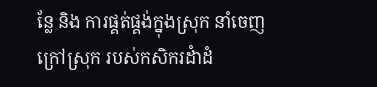ន្លែ និង ការផ្គត់ផ្គង់ក្នុងស្រុក នាំចេញក្រៅស្រុក របស់កសិករដំាដំ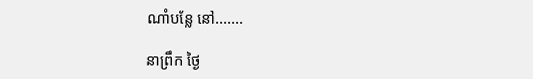ណាំបន្លែ នៅ.......

នាព្រឹក ថ្ងៃ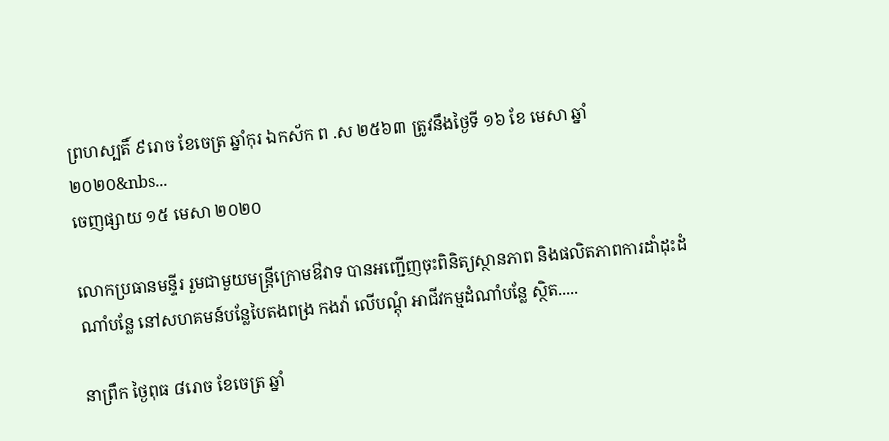ព្រហស្បតិ៍ ៩រោច ខែចេត្រ ឆ្នាំកុរ ឯកស័ក ព .ស ២៥៦៣ ត្រូវនឹងថ្ងៃទី ១៦ ខែ មេសា ឆ្នាំ២០២០&nbs...
ចេញផ្សាយ ១៥ មេសា ២០២០

លោកប្រធានមន្ទីរ រួមជាមួយមន្ត្រីក្រោមឳវាទ បានអញ្ជើញចុះពិនិត្យស្ថានភាព និងផលិតភាពការដាំដុះដំណាំបន្លែ នៅសហគមន៍បន្លែបៃតងពង្រ កងវ៉ា លើបណ្តុំ អាជីវកម្មដំណាំបន្លែ ស្ថិត.....

នាព្រឹក ថ្ងៃពុធ ៨រោច ខែចេត្រ ឆ្នាំ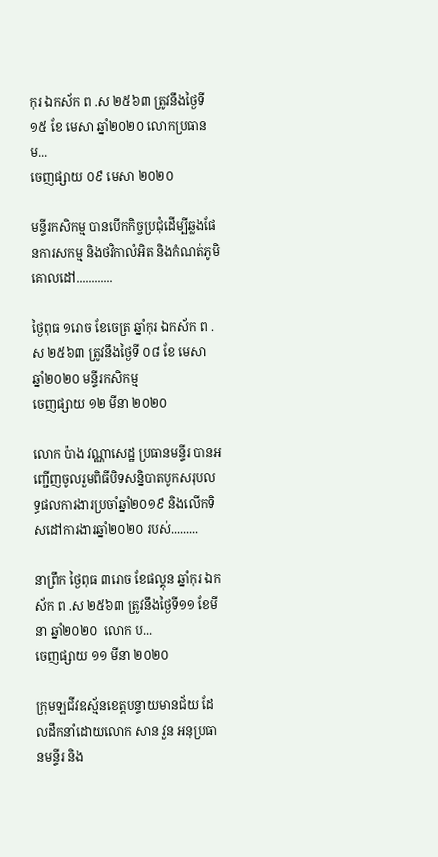កុរ ឯកស័ក ព .ស ២៥៦៣ ត្រូវនឹងថ្ងៃទី ១៥ ខែ មេសា ឆ្នាំ២០២០ លោកប្រធានម...
ចេញផ្សាយ ០៩ មេសា ២០២០

មន្ទីរកសិកម្ម បានបើកកិច្ចប្រជុំដើម្បីឆ្លងផែនការសកម្ម និងថវិកាលំអិត និងកំណត់ភូមិគោលដៅ............

ថ្ងៃពុធ ១រោច ខែចេត្រ ឆ្នាំកុរ ឯកស័ក ព .ស ២៥៦៣ ត្រូវនឹងថ្ងៃទី ០៨ ខែ មេសា ឆ្នាំ២០២០ មន្ទីរកសិកម្ម
ចេញផ្សាយ ១២ មីនា ២០២០

លោក ប៉ាង វណ្ណាសេដ្ឋ ប្រធានមន្ទីរ បានអញ្ជើញចូលរួមពិធីបិទសន្និបាតបូកសរុបលទ្ធផលការងារប្រចាំឆ្នាំ២០១៩ និងលើកទិសដៅការងារឆ្នាំ២០២០ របស់.........

នាព្រឹក ថ្ងៃពុធ ៣រោច ខែផល្គុន ឆ្នាំកុរ ឯកស័ក ព .ស ២៥៦៣ ត្រូវនឹងថ្ងៃទី១១ ខែមីនា ឆ្នាំ២០២០  លោក ប...
ចេញផ្សាយ ១១ មីនា ២០២០

ក្រុមឡជីវឧស្ម័នខេត្តបន្ទាយមានជ័យ ដែលដឹកនាំដោយលោក សាន វួន អនុប្រធានមន្ទីរ និង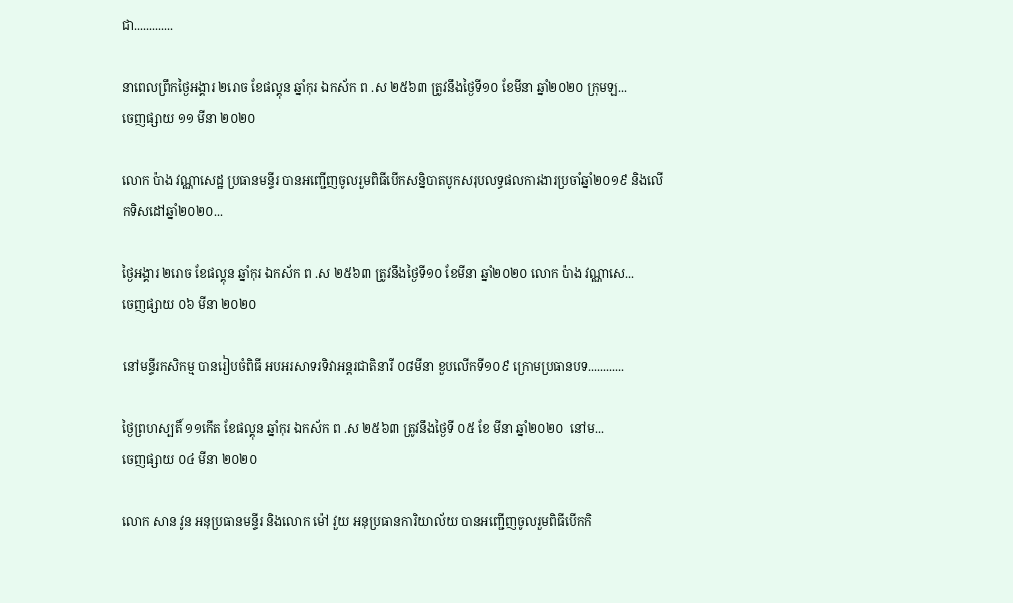ជា.............

នាពេលព្រឹកថ្ងៃអង្គារ ២រោច ខែផល្គុន ឆ្នាំកុរ ឯកស័ក ព .ស ២៥៦៣ ត្រូវនឹងថ្ងៃទី១០ ខែមីនា ឆ្នាំ២០២០ ក្រុមឡ...
ចេញផ្សាយ ១១ មីនា ២០២០

លោក ប៉ាង វណ្ណាសេដ្ឋ ប្រធានមន្ទីរ បានអញ្ជើញចូលរួមពិធីបើកសន្និបាតបូកសរុបលទ្ធផលការងារប្រចាំឆ្នាំ២០១៩ និងលើកទិសដៅឆ្នាំ២០២០...

ថ្ងៃអង្គារ ២រោច ខែផល្គុន ឆ្នាំកុរ ឯកស័ក ព .ស ២៥៦៣ ត្រូវនឹងថ្ងៃទី១០ ខែមីនា ឆ្នាំ២០២០ លោក ប៉ាង វណ្ណាសេ...
ចេញផ្សាយ ០៦ មីនា ២០២០

នៅមន្ទីរកសិកម្ម បានរៀបចំពិធី អបអរសាទរទិវាអន្តរជាតិនារី ០៨មីនា ខួបលើកទី១០៩ ក្រោមប្រធានបទ............

ថ្ងៃព្រហស្បតិ៍ ១១កើត ខែផល្គុន ឆ្នាំកុរ ឯកស័ក ព .ស ២៥៦៣ ត្រូវនឹងថ្ងៃទី ០៥ ខែ មីនា ឆ្នាំ២០២០  នៅម...
ចេញផ្សាយ ០៤ មីនា ២០២០

លោក សាន វូន អនុប្រធានមន្ទីរ និងលោក ម៉ៅ វួយ អនុប្រធានការិយាល័យ បានអញ្ជើញចូលរួមពិធីបើកកិ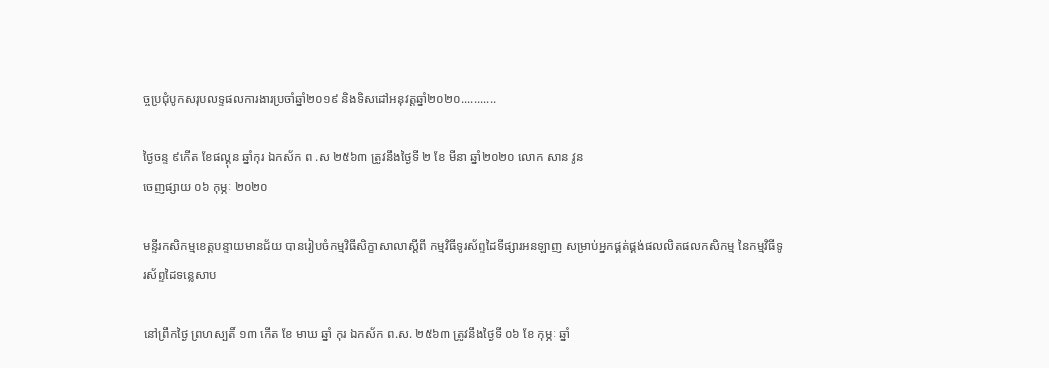ច្ចប្រជុំបូកសរុបលទ្ទផលការងារប្រចាំឆ្នាំ២០១៩ និងទិសដៅអនុវត្តឆ្នាំ២០២០...........

ថ្ងៃចន្ទ ៩កើត ខែផល្គុន ឆ្នាំកុរ ឯកស័ក ព .ស ២៥៦៣ ត្រូវនឹងថ្ងៃទី ២ ខែ មីនា ឆ្នាំ២០២០ លោក សាន វូន
ចេញផ្សាយ ០៦ កុម្ភៈ ២០២០

មន្ទីរកសិកម្មខេត្តបន្ទាយមានជ័យ បានរៀបចំកម្មវិធីសិក្ខាសាលាស្ដីពី កម្មវិធីទូរស័ព្ទដៃទីផ្សារអនឡាញ សម្រាប់អ្នកផ្គត់ផ្គង់ផលលិតផលកសិកម្ម នៃកម្មវិធីទូរស័ព្ទដៃទន្លេសាប

នៅព្រឹកថ្ងៃ ព្រហស្បតិ៍ ១៣ កើត ខែ មាឃ ឆ្នាំ កុរ ឯកស័ក ព.ស. ២៥៦៣ ត្រូវនឹងថ្ងៃទី ០៦ ខែ កុម្ភៈ ឆ្នាំ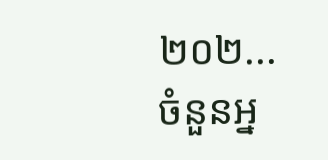២០២...
ចំនួនអ្ន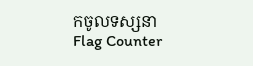កចូលទស្សនា
Flag Counter